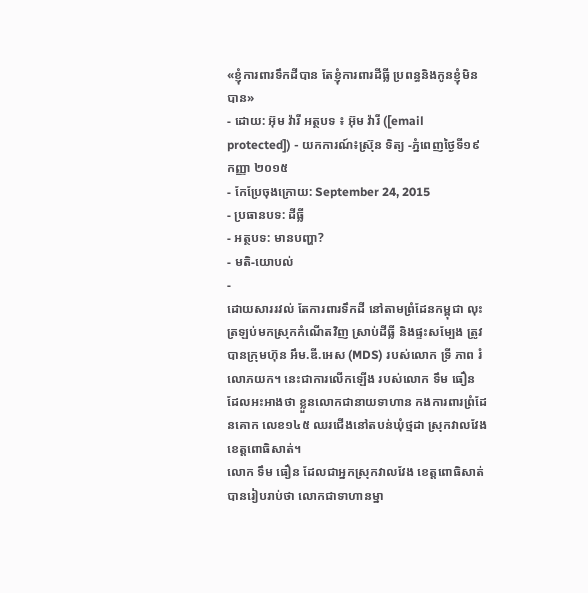«ខ្ញុំការពារទឹកដីបាន តែខ្ញុំការពារដីធ្លី ប្រពន្ធនិងកូនខ្ញុំមិនបាន»
- ដោយ: អ៊ុម វ៉ារី អត្ថបទ ៖ អ៊ុម វ៉ារី ([email protected]) - យកការណ៍៖ស្រ៊ុន ទិត្យ -ភ្នំពេញថ្ងៃទី១៩ កញ្ញា ២០១៥
- កែប្រែចុងក្រោយ: September 24, 2015
- ប្រធានបទ: ដីធ្លី
- អត្ថបទ: មានបញ្ហា?
- មតិ-យោបល់
-
ដោយសាររវល់ តែការពារទឹកដី នៅតាមព្រំដែនកម្ពុជា លុះត្រឡប់មកស្រុកកំណើតវិញ ស្រាប់ដីធ្លី និងផ្ទះសម្បែង ត្រូវបានក្រុមហ៊ុន អឹម.ឌី.អេស (MDS) របស់លោក ទ្រី ភាព រំលោភយក។ នេះជាការលើកឡើង របស់លោក ទឹម ធឿន ដែលអះអាងថា ខ្លួនលោកជានាយទាហាន កងការពារព្រំដែនគោក លេខ១៤៥ ឈរជើងនៅតបន់ឃុំថ្មដា ស្រុកវាលវែង ខេត្តពោធិសាត់។
លោក ទឹម ធឿន ដែលជាអ្នកស្រុកវាលវែង ខេត្តពោធិសាត់ បានរៀបរាប់ថា លោកជាទាហានម្នា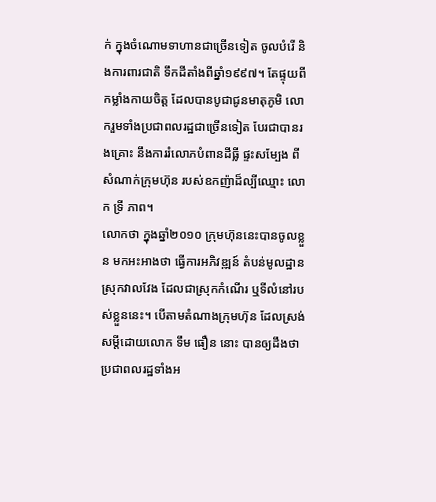ក់ ក្នុងចំណោមទាហានជាច្រើនទៀត ចូលបំរើ និងការពារជាតិ ទឹកដីតាំងពីឆ្នាំ១៩៩៧។ តែផ្ទុយពីកម្លាំងកាយចិត្ត ដែលបានបូជាជូនមាតុភូមិ លោករួមទាំងប្រជាពលរដ្ឋជាច្រើនទៀត បែរជាបានរងគ្រោះ នឹងការរំលោភបំពានដីធ្លី ផ្ទះសម្បែង ពីសំណាក់ក្រុមហ៊ុន របស់ឧកញ៉ាដ៏ល្បីឈ្មោះ លោក ទ្រី ភាព។
លោកថា ក្នុងឆ្នាំ២០១០ ក្រុមហ៊ុននេះបានចូលខ្លួន មកអះអាងថា ធ្វើការអភិវឌ្ឍន៍ តំបន់មូលដ្ឋានស្រុកវាលវែង ដែលជាស្រុកកំណើរ ឬទីលំនៅរបស់ខ្លួននេះ។ បើតាមតំណាងក្រុមហ៊ុន ដែលស្រង់សម្ដីដោយលោក ទឹម ធឿន នោះ បានឲ្យដឹងថា ប្រជាពលរដ្ឋទាំងអ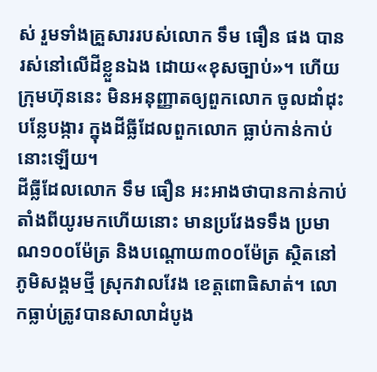ស់ រួមទាំងគ្រួសាររបស់លោក ទឹម ធឿន ផង បានរស់នៅលើដីខ្លួនឯង ដោយ«ខុសច្បាប់»។ ហើយ ក្រុមហ៊ុននេះ មិនអនុញ្ញាតឲ្យពួកលោក ចូលដាំដុះបន្លែបង្ការ ក្នុងដីធ្លីដែលពួកលោក ធ្លាប់កាន់កាប់នោះឡើយ។
ដីធ្លីដែលលោក ទឹម ធឿន អះអាងថាបានកាន់កាប់ តាំងពីយូរមកហើយនោះ មានប្រវែងទទឹង ប្រមាណ១០០ម៉ែត្រ និងបណ្ដោយ៣០០ម៉ែត្រ ស្ថិតនៅភូមិសង្គមថ្មី ស្រុកវាលវែង ខេត្តពោធិសាត់។ លោកធ្លាប់ត្រូវបានសាលាដំបូង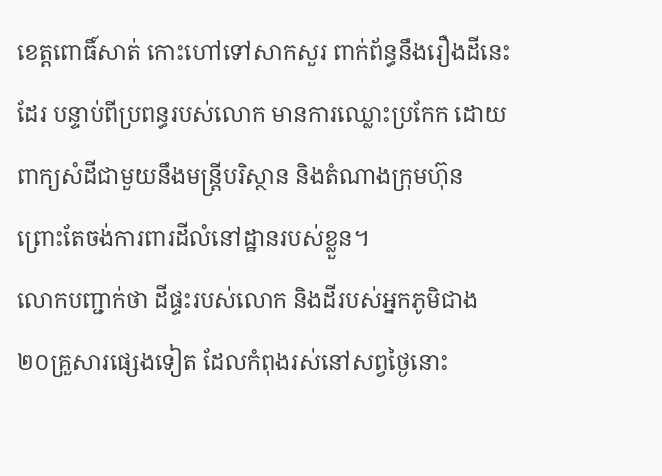ខេត្តពោធិ៍សាត់ កោះហៅទៅសាកសួរ ពាក់ព័ន្ធនឹងរឿងដីនេះដែរ បន្ទាប់ពីប្រពន្ធរបស់លោក មានការឈ្លោះប្រកែក ដោយពាក្យសំដីជាមួយនឹងមន្ត្រីបរិស្ថាន និងតំណាងក្រុមហ៊ុន ព្រោះតែចង់ការពារដីលំនៅដ្ឋានរបស់ខ្លួន។
លោកបញ្ជាក់ថា ដីផ្ទះរបស់លោក និងដីរបស់អ្នកភូមិជាង ២០គ្រួសារផ្សេងទៀត ដែលកំពុងរស់នៅសព្វថ្ងៃនោះ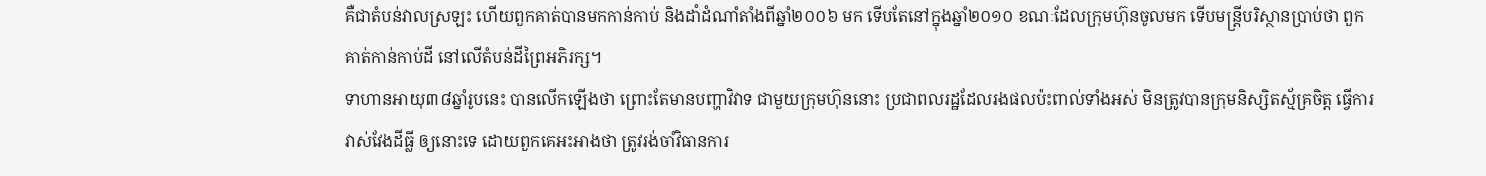គឺជាតំបន់វាលស្រឡះ ហើយពួកគាត់បានមកកាន់កាប់ និងដាំដំណាំតាំងពីឆ្នាំ២០០៦ មក ទើបតែនៅក្នុងឆ្នាំ២០១០ ខណៈដែលក្រុមហ៊ុនចូលមក ទើបមន្ត្រីបរិស្ថានប្រាប់ថា ពួកគាត់កាន់កាប់ដី នៅលើតំបន់ដីព្រៃអភិរក្ស។
ទាហានអាយុ៣៨ឆ្នាំរូបនេះ បានលើកឡើងថា ព្រោះតែមានបញ្ហាវិវាទ ជាមួយក្រុមហ៊ុននោះ ប្រជាពលរដ្ឋដែលរងផលប៉ះពាល់ទាំងអស់ មិនត្រូវបានក្រុមនិស្សិតស្ម័គ្រចិត្ត ធ្វើការវាស់វែងដីធ្លី ឲ្យនោះទេ ដោយពួកគេអះអាងថា ត្រូវរង់ចាំវិធានការ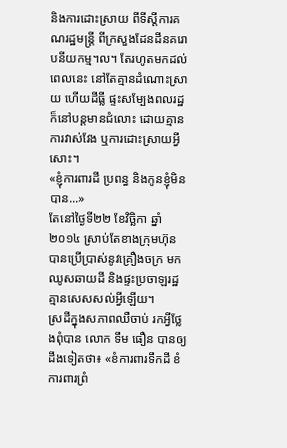និងការដោះស្រាយ ពីទីស្តីការគណរដ្ឋមន្រ្តី ពីក្រសួងដែនដីនគរោបនីយកម្ម។ល។ តែរហូតមកដល់ពេលនេះ នៅតែគ្មានដំណោះស្រាយ ហើយដីធ្លី ផ្ទះសម្បែងពលរដ្ឋ ក៏នៅបន្តមានជំលោះ ដោយគ្មានការវាស់វែង ឬការដោះស្រាយអ្វីសោះ។
«ខ្ញុំការពារដី ប្រពន្ធ និងកូនខ្ញុំមិនបាន...»
តែនៅថ្ងៃទី២២ ខែវិច្ឆិកា ឆ្នាំ២០១៤ ស្រាប់តែខាងក្រុមហ៊ុន បានប្រើប្រាស់នូវគ្រឿងចក្រ មកឈូសឆាយដី និងផ្ទះប្រចាឡរដ្ឋ គ្មានសេសសល់អ្វីឡើយ។
ស្រដីក្នុងសភាពឈឺចាប់ រកអ្វីថ្លែងពុំបាន លោក ទឹម ធឿន បានឲ្យដឹងទៀតថា៖ «ខំការពារទឹកដី ខំការពារព្រំ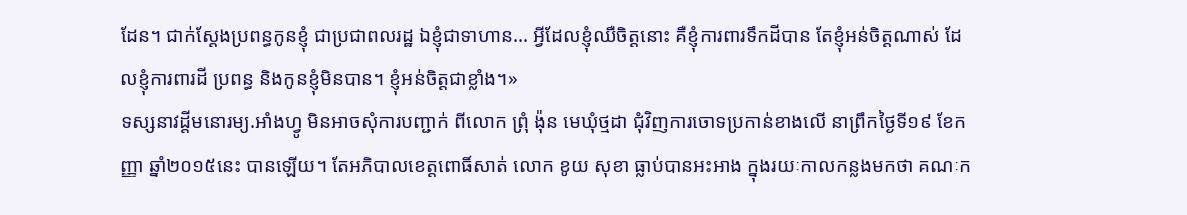ដែន។ ជាក់ស្តែងប្រពន្ធកូនខ្ញុំ ជាប្រជាពលរដ្ឋ ឯខ្ញុំជាទាហាន... អ្វីដែលខ្ញុំឈឺចិត្តនោះ គឺខ្ញុំការពារទឹកដីបាន តែខ្ញុំអន់ចិត្តណាស់ ដែលខ្ញុំការពារដី ប្រពន្ធ និងកូនខ្ញុំមិនបាន។ ខ្ញុំអន់ចិត្តជាខ្លាំង។»
ទស្សនាវដ្តីមនោរម្យ.អាំងហ្វូ មិនអាចសុំការបញ្ជាក់ ពីលោក ព្រុំ ង៉ុន មេឃុំថ្មដា ជុំវិញការចោទប្រកាន់ខាងលើ នាព្រឹកថ្ងៃទី១៩ ខែកញ្ញា ឆ្នាំ២០១៥នេះ បានឡើយ។ តែអភិបាលខេត្តពោធិ៍សាត់ លោក ខូយ សុខា ធ្លាប់បានអះអាង ក្នុងរយៈកាលកន្លងមកថា គណៈក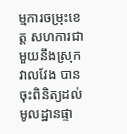ម្មការចម្រុះខេត្ត សហការជាមួយនឹងស្រុកវាលវែង បានចុះពិនិត្យដល់មូលដ្ឋានផ្ទា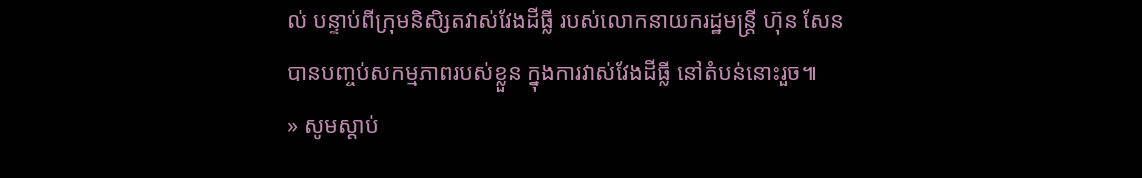ល់ បន្ទាប់ពីក្រុមនិសិ្សតវាស់វែងដីធ្លី របស់លោកនាយករដ្ឋមន្ត្រី ហ៊ុន សែន បានបញ្ចប់សកម្មភាពរបស់ខ្លួន ក្នុងការវាស់វែងដីធ្លី នៅតំបន់នោះរួច៕
» សូមស្តាប់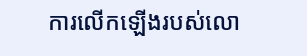ការលើកឡើងរបស់លោ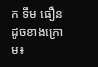ក ទឹម ធឿន ដូចខាងក្រោម៖